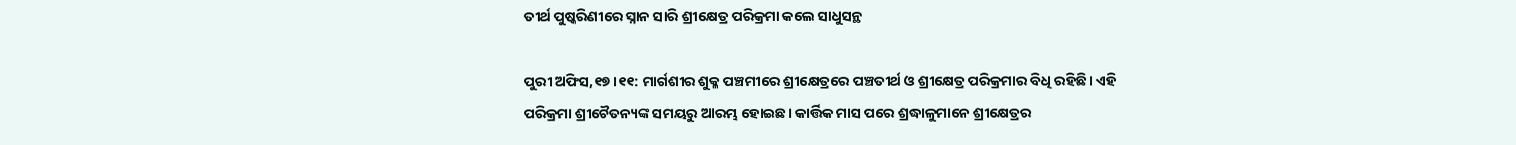ତୀର୍ଥ ପୁଷ୍କରିଣୀରେ ସ୍ନାନ ସାରି ଶ୍ରୀକ୍ଷେତ୍ର ପରିକ୍ରମା କଲେ ସାଧୁସନ୍ଥ

ପୁରୀ ଅଫିସ,୧୭।୧୧: ମାର୍ଗଶୀର ଶୁକ୍ଳ ପଞ୍ଚମୀରେ ଶ୍ରୀକ୍ଷେତ୍ରରେ ପଞ୍ଚତୀର୍ଥ ଓ ଶ୍ରୀକ୍ଷେତ୍ର ପରିକ୍ରମାର ବିଧି ରହିଛି। ଏହି ପରିକ୍ରମା ଶ୍ରୀଚୈତନ୍ୟଙ୍କ ସମୟରୁ ଆରମ୍ଭ ହୋଇଛ। କାର୍ତ୍ତିକ ମାସ ପରେ ଶ୍ରଦ୍ଧାଳୁମାନେ ଶ୍ରୀକ୍ଷେତ୍ରର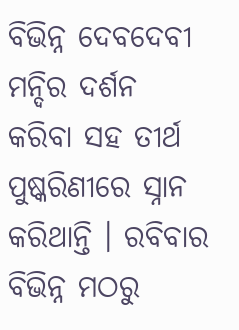ବିଭିନ୍ନ ଦେବଦେବୀ ମନ୍ଦିର ଦର୍ଶନ କରିବା ସହ ତୀର୍ଥ ପୁଷ୍କରିଣୀରେ ସ୍ନାନ କରିଥାନ୍ତି । ରବିବାର ବିଭିନ୍ନ ମଠରୁ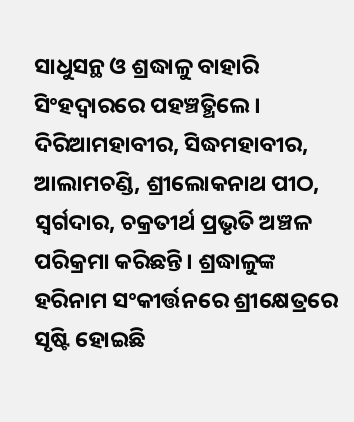ସାଧୁସନ୍ଥ ଓ ଶ୍ରଦ୍ଧାଳୁ ବାହାରି ସିଂହଦ୍ୱାରରେ ପହଞ୍ଚତ୍ଥିଲେ। ଦିରିଆମହାବୀର, ସିଦ୍ଧମହାବୀର, ଆଲାମଚଣ୍ଡି, ଶ୍ରୀଲୋକନାଥ ପୀଠ, ସ୍ବର୍ଗଦାର, ଚକ୍ରତୀର୍ଥ ପ୍ରଭୃତି ଅଞ୍ଚଳ ପରିକ୍ରମା କରିଛନ୍ତି। ଶ୍ରଦ୍ଧାଳୁଙ୍କ ହରିନାମ ସଂକୀର୍ତ୍ତନରେ ଶ୍ରୀକ୍ଷେତ୍ରରେ ସୃଷ୍ଟି ହୋଇଛି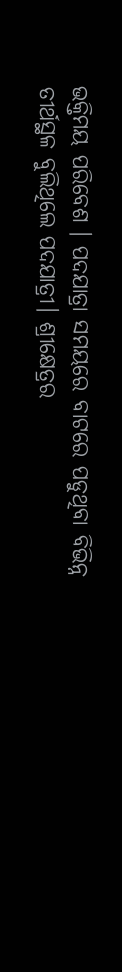ଭକ୍ତିମୟ ପରିବେଶ । ପଦଯାତ୍ରା ସମୟରେ ବାଟରେ ପଡୁଥିବା ବିଭିନ୍ନ ତୀର୍ଥସ୍ଥଳ ବୁଲିଥିଲେ ପଦଯାତ୍ରୀ। ଶ୍ରୀକ୍ଷେତ୍ରର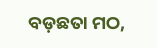ବଡ଼ଛତା ମଠ,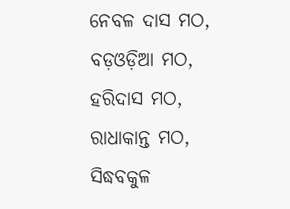ନେବଳ ଦାସ ମଠ, ବଡ଼ଓଡ଼ିଆ ମଠ, ହରିଦାସ ମଠ, ରାଧାକାନ୍ତ ମଠ, ସିଦ୍ଧବକୁଳ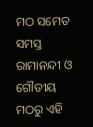ମଠ ସମେତ ସମସ୍ତ ରାମାନନ୍ଦୀ ଓ ଗୌଡୀୟ ମଠରୁ ଏହି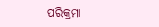ପରିକ୍ରମା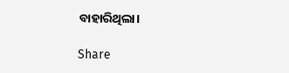ବାହାରିଥିଲା।

Share